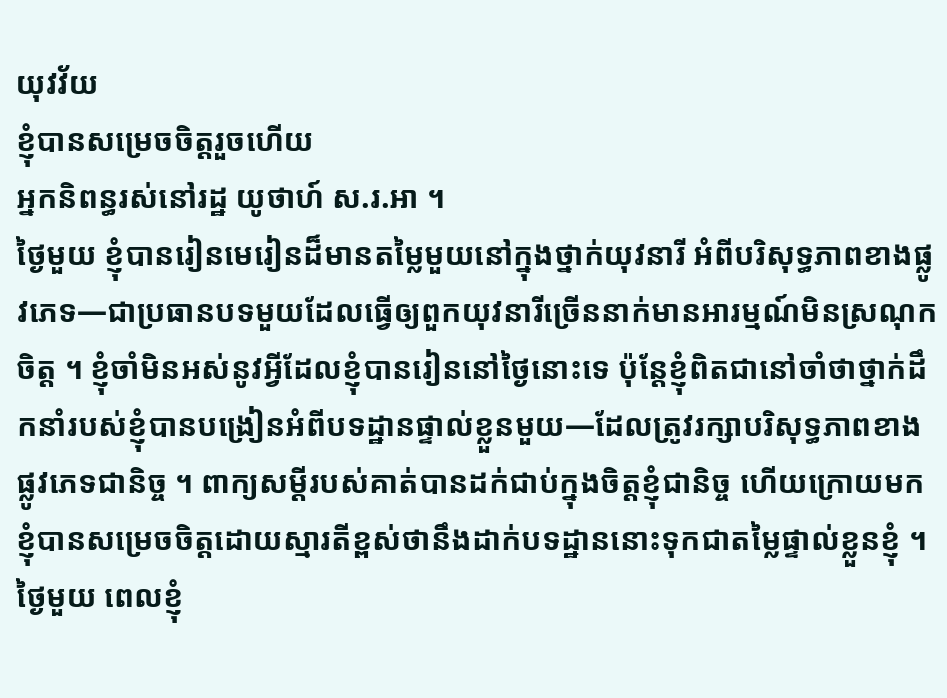យុវវ័យ
ខ្ញុំបានសម្រេចចិត្តរួចហើយ
អ្នកនិពន្ធរស់នៅរដ្ឋ យូថាហ៍ ស.រ.អា ។
ថ្ងៃមួយ ខ្ញុំបានរៀនមេរៀនដ៏មានតម្លៃមួយនៅក្នុងថ្នាក់យុវនារី អំពីបរិសុទ្ធភាពខាងផ្លូវភេទ—ជាប្រធានបទមួយដែលធ្វើឲ្យពួកយុវនារីច្រើននាក់មានអារម្មណ៍មិនស្រណុកចិត្ត ។ ខ្ញុំចាំមិនអស់នូវអ្វីដែលខ្ញុំបានរៀននៅថ្ងៃនោះទេ ប៉ុន្តែខ្ញុំពិតជានៅចាំថាថ្នាក់ដឹកនាំរបស់ខ្ញុំបានបង្រៀនអំពីបទដ្ឋានផ្ទាល់ខ្លួនមួយ—ដែលត្រូវរក្សាបរិសុទ្ធភាពខាងផ្លូវភេទជានិច្ច ។ ពាក្យសម្ដីរបស់គាត់បានដក់ជាប់ក្នុងចិត្តខ្ញុំជានិច្ច ហើយក្រោយមក ខ្ញុំបានសម្រេចចិត្តដោយស្មារតីខ្ពស់ថានឹងដាក់បទដ្ឋាននោះទុកជាតម្លៃផ្ទាល់ខ្លួនខ្ញុំ ។
ថ្ងៃមួយ ពេលខ្ញុំ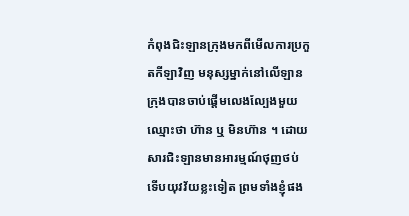កំពុងជិះឡានក្រុងមកពីមើលការប្រកួតកីឡាវិញ មនុស្សម្នាក់នៅលើឡានក្រុងបានចាប់ផ្ដើមលេងល្បែងមួយឈ្មោះថា ហ៊ាន ឬ មិនហ៊ាន ។ ដោយសារជិះឡានមានអារម្មណ៍ថុញថប់ ទើបយុវវ័យខ្លះទៀត ព្រមទាំងខ្ញុំផង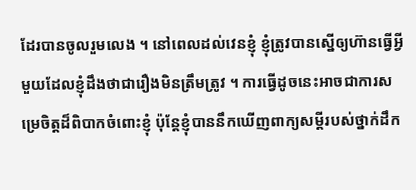ដែរបានចូលរួមលេង ។ នៅពេលដល់វេនខ្ញុំ ខ្ញុំត្រូវបានស្នើឲ្យហ៊ានធ្វើអ្វីមួយដែលខ្ញុំដឹងថាជារឿងមិនត្រឹមត្រូវ ។ ការធ្វើដូចនេះអាចជាការសម្រេចិត្តដ៏ពិបាកចំពោះខ្ញុំ ប៉ុន្តែខ្ញុំបាននឹកឃើញពាក្យសម្ដីរបស់ថ្នាក់ដឹក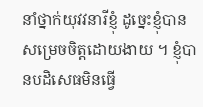នាំថ្នាក់យុវវនារីខ្ញុំ ដូច្នេះខ្ញុំបានសម្រេចចិត្តដោយងាយ ។ ខ្ញុំបានបដិសេធមិនធ្វើ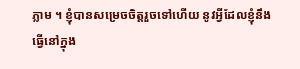ភ្លាម ។ ខ្ញុំបានសម្រេចចិត្តរួចទៅហើយ នូវអ្វីដែលខ្ញុំនឹងធ្វើនៅក្នុង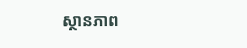ស្ថានភាព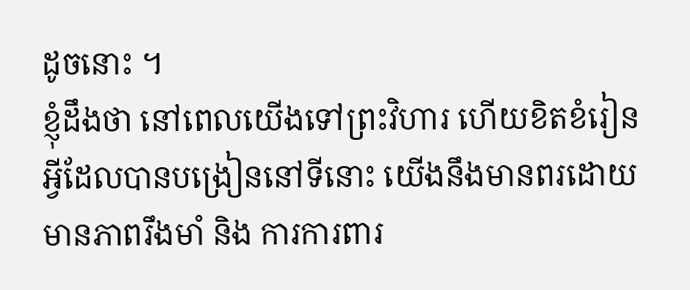ដូចនោះ ។
ខ្ញុំដឹងថា នៅពេលយើងទៅព្រះវិហារ ហើយខិតខំរៀនអ្វីដែលបានបង្រៀននៅទីនោះ យើងនឹងមានពរដោយមានភាពរឹងមាំ និង ការការពារ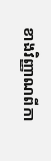ខាងវិញ្ញាណពីកា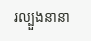រល្បួងនានា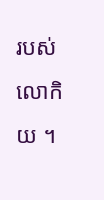របស់លោកិយ ។